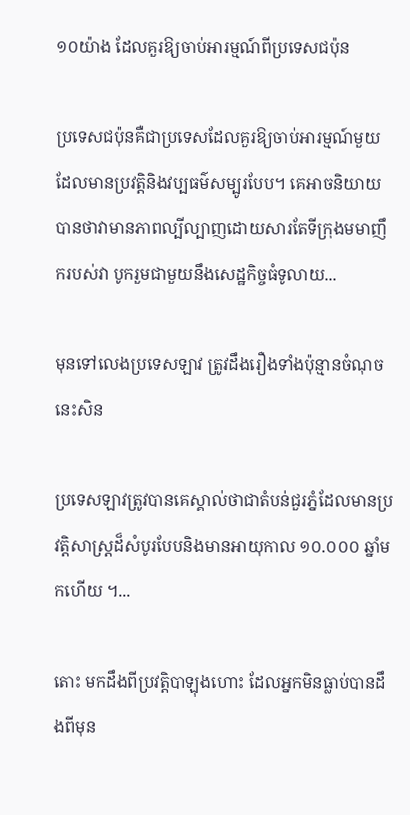១០យ៉ាង ដែលគួរឱ្យចាប់អារម្មណ៍ពីប្រទេសជប៉ុន

ប្រទេសជប៉ុនគឺជាប្រទេសដែលគួរឱ្យចាប់អារម្មណ៍មួយ ដែលមានប្រវត្តិនិងវប្បធម៌សម្បូរបែប។ គេអាចនិយាយបានថាវាមានភាពល្បីល្បាញដោយសារតែទីក្រុងមមាញឹករបស់វា បូករួមជាមួយនឹងសេដ្ឋកិច្ចធំទូលាយ...

មុនទៅលេងប្រទេសឡាវ ត្រូវដឹងរឿងទាំងប៉ុន្មានចំណុចនេះសិន

ប្រទេសឡាវត្រូវបានគេស្គាល់ថាជាតំបន់ជួរភ្នំដែលមានប្រវត្ដិសាស្ដ្រដ៏សំបូរបែបនិងមានអាយុកាល ១០.០០០ ឆ្នាំមកហើយ ។...

តោះ មកដឹងពីប្រវត្តិបាឡុងហោះ ដែលអ្នកមិនធ្លាប់បានដឹងពីមុន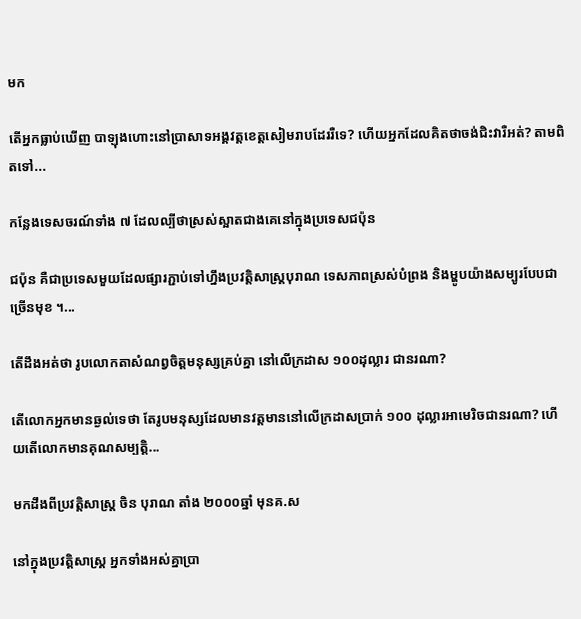មក

តើអ្នកធ្លាប់ឃើញ បាឡុងហោះនៅប្រាសាទអង្គវត្តខេត្តសៀមរាបដែររឺទេ? ហើយអ្នកដែលគិតថាចង់ជិះវារឺអត់? តាមពិតទៅ...

កន្លែងទេសចរណ៍ទាំង ៧ ដែលល្បីថាស្រស់ស្អាតជាងគេនៅក្នុងប្រទេសជប៉ុន

ជប៉ុន គឺជាប្រទេសមួយដែលផ្សារភ្ជាប់ទៅហ្នឹងប្រវត្តិសាស្រ្តបុរាណ ទេសភាពស្រស់បំព្រង និងម្ហូបយ៉ាងសម្បូរបែបជាច្រើនមុខ ។...

តើដឹងអត់ថា រូបលោកតាសំណព្វចិត្តមនុស្សគ្រប់គ្នា នៅលើក្រដាស ១០០ដុល្លារ ជានរណា?

តើលោកអ្នកមានឆ្ងល់ទេថា តែរូបមនុស្សដែលមានវត្តមាននៅលើក្រដាសប្រាក់ ១០០ ដុល្លារអាមេរិចជានរណា? ហើយតើលោកមានគុណសម្បត្តិ...

មកដឹងពីប្រវត្តិសាស្ត្រ ចិន បុរាណ តាំង ២០០០ឆ្នាំ មុនគ.ស

នៅក្នុងប្រវត្តិសាស្រ្ត អ្នកទាំងអស់គ្នាប្រា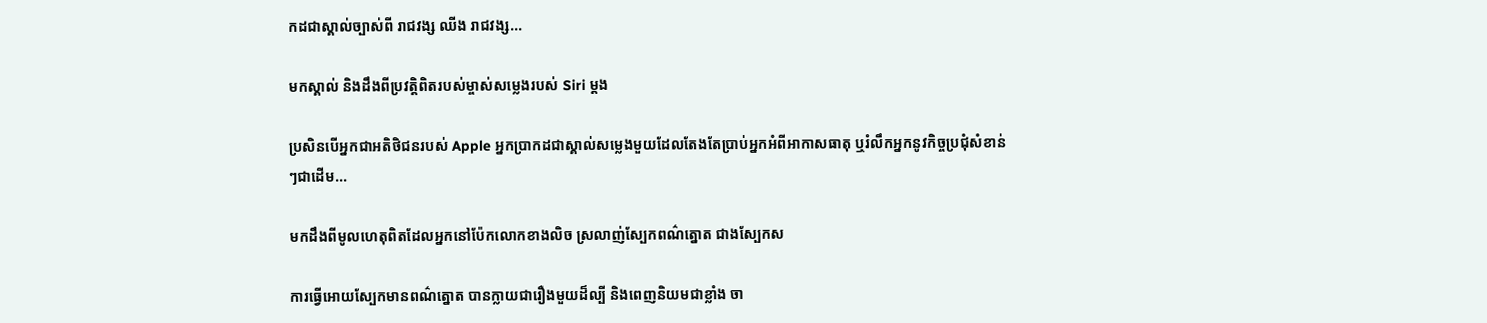កដជាស្គាល់ច្បាស់ពី រាជវង្ស ឈីង រាជវង្ស...

មកស្គាល់ និងដឹងពីប្រវត្តិពិតរបស់ម្ចាស់សម្លេងរបស់ Siri ម្តង

ប្រសិនបើអ្នកជាអតិថិជនរបស់ Apple អ្នកប្រាកដជាស្គាល់សម្លេងមួយដែលតែងតែប្រាប់អ្នកអំពីអាកាសធាតុ ឬរំលឹកអ្នកនូវកិច្ចប្រជុំសំខាន់ៗជាដើម...

មកដឹងពីមូលហេតុពិតដែលអ្នកនៅប៉ែកលោកខាងលិច ស្រលាញ់ស្បែកពណ៌ត្នោត ជាងស្បែកស

ការធ្វើអោយស្បែកមានពណ៌ត្នោត បានក្លាយជារឿងមួយដ៏ល្បី និងពេញនិយមជាខ្លាំង ចា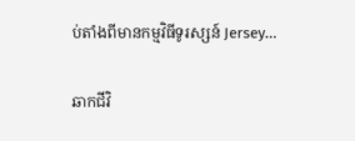ប់តាំងពីមានកម្មវិធីទូរស្សន៍ Jersey...

ឆាកជីវិ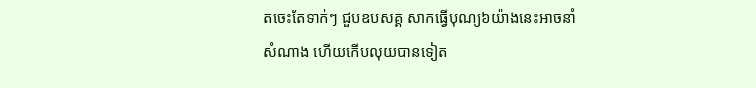តចេះតែទាក់ៗ ជួបឧបសគ្គ សាកធ្វើបុណ្យ៦យ៉ាងនេះអាចនាំសំណាង ហើយកើបលុយបានទៀត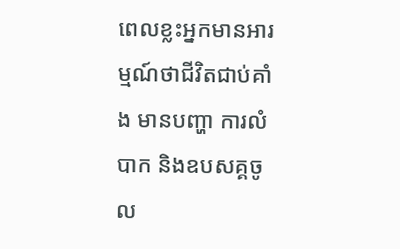ពេលខ្លះអ្នកមានអារម្មណ៍ថាជីវិតជាប់គាំង មានបញ្ហា ការលំបាក និងឧបសគ្គចូល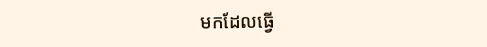មកដែលធ្វើ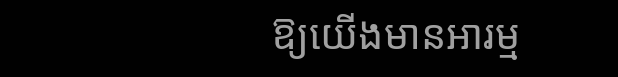ឱ្យយើងមានអារម្ម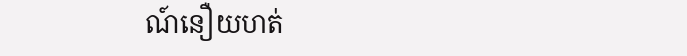ណ៍នឿយហត់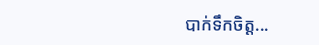បាក់ទឹកចិត្ត...